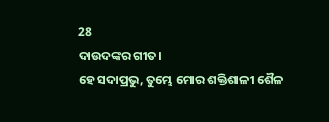28
ଦାଉଦଙ୍କର ଗୀତ।
ହେ ସଦାପ୍ରଭୁ, ତୁମ୍ଭେ ମୋର ଶକ୍ତିଶାଳୀ ଶୈଳ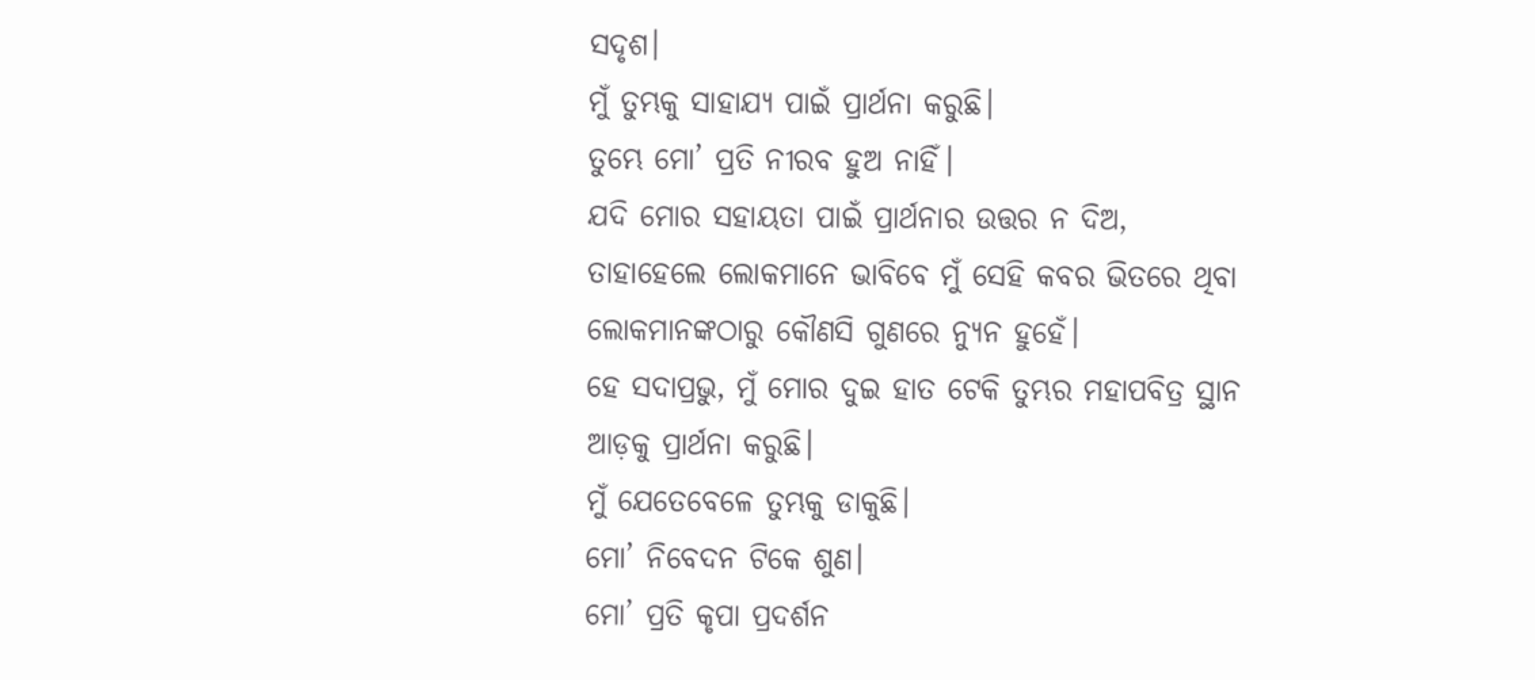ସଦୃଶ।
ମୁଁ ତୁମ୍ଭକୁ ସାହାଯ୍ୟ ପାଇଁ ପ୍ରାର୍ଥନା କରୁଛି।
ତୁମ୍ଭେ ମୋ’ ପ୍ରତି ନୀରବ ହୁଅ ନାହିଁ।
ଯଦି ମୋର ସହାୟତା ପାଇଁ ପ୍ରାର୍ଥନାର ଉତ୍ତର ନ ଦିଅ,
ତାହାହେଲେ ଲୋକମାନେ ଭାବିବେ ମୁଁ ସେହି କବର ଭିତରେ ଥିବା ଲୋକମାନଙ୍କଠାରୁ କୌଣସି ଗୁଣରେ ନ୍ୟୁନ ହୁହେଁ।
ହେ ସଦାପ୍ରଭୁ, ମୁଁ ମୋର ଦୁଇ ହାତ ଟେକି ତୁମ୍ଭର ମହାପବିତ୍ର ସ୍ଥାନ ଆଡ଼କୁ ପ୍ରାର୍ଥନା କରୁଛି।
ମୁଁ ଯେତେବେଳେ ତୁମ୍ଭକୁ ଡାକୁଛି।
ମୋ’ ନିବେଦନ ଟିକେ ଶୁଣ।
ମୋ’ ପ୍ରତି କୃପା ପ୍ରଦର୍ଶନ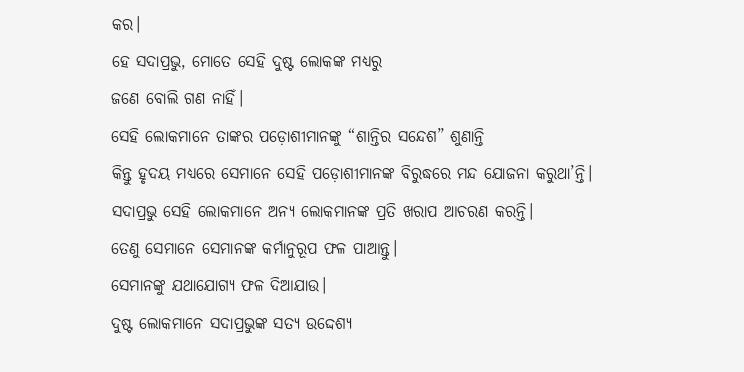କର।
ହେ ସଦାପ୍ରଭୁ, ମୋତେ ସେହି ଦୁଷ୍ଟ ଲୋକଙ୍କ ମଧ୍ୟରୁ
ଜଣେ ବୋଲି ଗଣ ନାହିଁ।
ସେହି ଲୋକମାନେ ତାଙ୍କର ପଡ଼ୋଶୀମାନଙ୍କୁ “ଶାନ୍ତିର ସନ୍ଦେଶ” ଶୁଣାନ୍ତି
କିନ୍ତୁ ହୃଦୟ ମଧ୍ୟରେ ସେମାନେ ସେହି ପଡ଼ୋଶୀମାନଙ୍କ ବିରୁଦ୍ଧରେ ମନ୍ଦ ଯୋଜନା କରୁଥା’ନ୍ତି।
ସଦାପ୍ରଭୁ ସେହି ଲୋକମାନେ ଅନ୍ୟ ଲୋକମାନଙ୍କ ପ୍ରତି ଖରାପ ଆଚରଣ କରନ୍ତି।
ତେଣୁ ସେମାନେ ସେମାନଙ୍କ କର୍ମାନୁରୂପ ଫଳ ପାଆନ୍ତୁ।
ସେମାନଙ୍କୁ ଯଥାଯୋଗ୍ୟ ଫଳ ଦିଆଯାଉ।
ଦୁଷ୍ଟ ଲୋକମାନେ ସଦାପ୍ରଭୁଙ୍କ ସତ୍ୟ ଉଦ୍ଦେଶ୍ୟ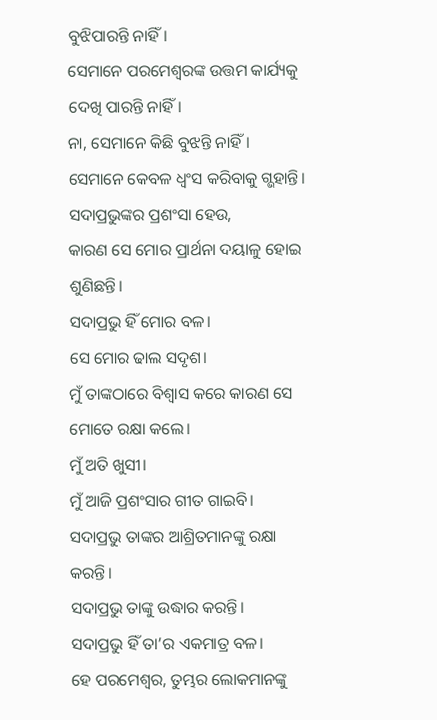ବୁଝିପାରନ୍ତି ନାହିଁ।
ସେମାନେ ପରମେଶ୍ୱରଙ୍କ ଉତ୍ତମ କାର୍ଯ୍ୟକୁ ଦେଖି ପାରନ୍ତି ନାହିଁ।
ନା, ସେମାନେ କିଛି ବୁଝନ୍ତି ନାହିଁ।
ସେମାନେ କେବଳ ଧ୍ୱଂସ କରିବାକୁ ଗ୍ଭହାନ୍ତି।
ସଦାପ୍ରଭୁଙ୍କର ପ୍ରଶଂସା ହେଉ,
କାରଣ ସେ ମୋର ପ୍ରାର୍ଥନା ଦୟାଳୁ ହୋଇ ଶୁଣିଛନ୍ତି।
ସଦାପ୍ରଭୁ ହିଁ ମୋର ବଳ।
ସେ ମୋର ଢାଲ ସଦୃଶ।
ମୁଁ ତାଙ୍କଠାରେ ବିଶ୍ୱାସ କରେ କାରଣ ସେ ମୋତେ ରକ୍ଷା କଲେ।
ମୁଁ ଅତି ଖୁସୀ।
ମୁଁ ଆଜି ପ୍ରଶଂସାର ଗୀତ ଗାଇବି।
ସଦାପ୍ରଭୁ ତାଙ୍କର ଆଶ୍ରିତମାନଙ୍କୁ ରକ୍ଷା କରନ୍ତି।
ସଦାପ୍ରଭୁ ତାଙ୍କୁ ଉଦ୍ଧାର କରନ୍ତି।
ସଦାପ୍ରଭୁ ହିଁ ତା’ର ଏକମାତ୍ର ବଳ।
ହେ ପରମେଶ୍ୱର, ତୁମ୍ଭର ଲୋକମାନଙ୍କୁ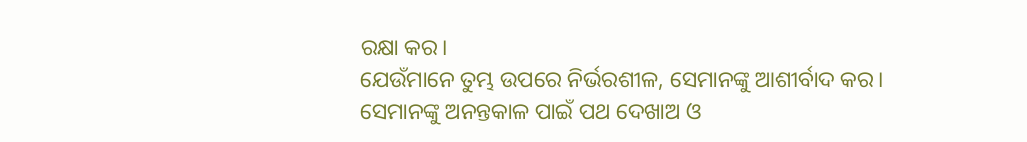ରକ୍ଷା କର।
ଯେଉଁମାନେ ତୁମ୍ଭ ଉପରେ ନିର୍ଭରଶୀଳ, ସେମାନଙ୍କୁ ଆଶୀର୍ବାଦ କର।
ସେମାନଙ୍କୁ ଅନନ୍ତକାଳ ପାଇଁ ପଥ ଦେଖାଅ ଓ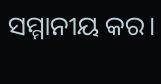ସମ୍ମାନୀୟ କର।